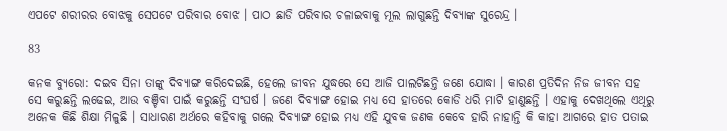ଏପଟେ ଶରୀରର ବୋଝକୁ ସେପଟେ ପରିବାର ବୋଝ । ପାଠ ଛାଡି ପରିବାର ଚଳାଇବାକୁ ମୂଲ ଲାଗୁଛନ୍ତି ଦିବ୍ୟାଙ୍କ ସୁରେନ୍ଦ୍ର ।

83

କନକ ବ୍ୟୁରୋ: ଦଇବ ସିନା ତାଙ୍କୁ ଦିବ୍ୟାଙ୍ଗ କରିଦେଇଛି, ହେଲେ ଜୀବନ ଯୁଦ୍ଧରେ ସେ ଆଜି ପାଲଟିଛନ୍ତି ଜଣେ ଯୋଦ୍ଧା । କାରଣ ପ୍ରତିଦିନ ନିଜ ଜୀବନ ସହ ସେ କରୁଛନ୍ତି ଲଢେଇ, ଆଉ ବଞ୍ଚିବା ପାଇଁ କରୁଛନ୍ତି ସଂଘର୍ଷ । ଜଣେ ଦିବ୍ୟାଙ୍ଗ ହୋଇ ମଧ୍ୟ ସେ ହାତରେ କୋଡି ଧରି ମାଟି ହାଣୁଛନ୍ତି । ଏହାକୁ ଦେଖଥିଲେ ଏଥିରୁ ଅନେକ କିଛି ଶିକ୍ଷା ମିଳୁଛି । ସାଧାରଣ ଅର୍ଥରେ କହିବାକୁ ଗଲେ ଦିବ୍ୟାଙ୍ଗ ହୋଇ ମଧ୍ୟ ଏହି ଯୁବକ ଜଣକ କେବେ ହାରି ନାହାନ୍ତି କି କାହା ଆଗରେ ହାତ ପତାଇ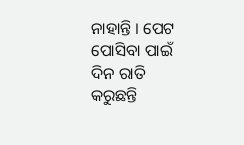ନାହାନ୍ତି । ପେଟ ପୋସିବା ପାଇଁ ଦିନ ରାତି କରୁଛନ୍ତି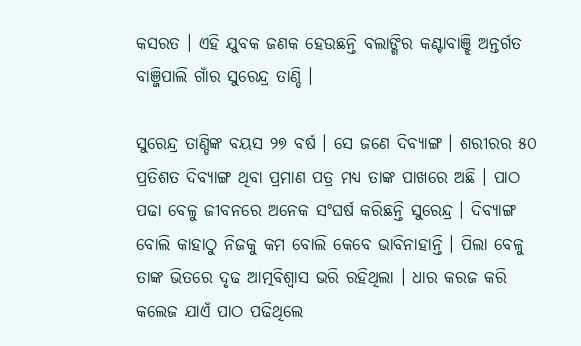କସରତ । ଏହି ଯୁବକ ଜଣକ ହେଉଛନ୍ତି ବଲାଙ୍ଗିର କଣ୍ଟାବାଞ୍ଝି ଅନ୍ତର୍ଗତ ବାଞ୍ଜିପାଲି ଗାଁର ସୁରେନ୍ଦ୍ର ତାଣ୍ଡି ।

ସୁରେନ୍ଦ୍ର ତାଣ୍ଡିଙ୍କ ବୟସ ୨୭ ବର୍ଷ । ସେ ଜଣେ ଦିବ୍ୟାଙ୍ଗ । ଶରୀରର ୫୦ ପ୍ରତିଶତ ଦିବ୍ୟାଙ୍ଗ ଥିବା ପ୍ରମାଣ ପତ୍ର ମଧ୍ୟ ତାଙ୍କ ପାଖରେ ଅଛି । ପାଠ ପଢା ବେଳୁ ଜୀବନରେ ଅନେକ ସଂଘର୍ଷ କରିଛନ୍ତି ସୁରେନ୍ଦ୍ର । ଦିବ୍ୟାଙ୍ଗ ବୋଲି କାହାଠୁ ନିଜକୁ କମ ବୋଲି କେବେ ଭାବିନାହାନ୍ତି । ପିଲା ବେଳୁ ତାଙ୍କ ଭିତରେ ଦୃଢ ଆତ୍ମବିଶ୍ୱାସ ଭରି ରହିଥିଲା । ଧାର କରଜ କରି କଲେଜ ଯାଏଁ ପାଠ ପଢିଥିଲେ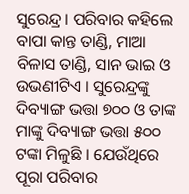ସୁରେନ୍ଦ୍ର । ପରିବାର କହିଲେ ବାପା କାନ୍ତ ତାଣ୍ଡି, ମାଆ ବିଳାସ ତାଣ୍ଡି, ସାନ ଭାଇ ଓ ଉଭଣୀଟିଏ । ସୁରେନ୍ଦ୍ରଙ୍କୁ ଦିବ୍ୟାଙ୍ଗ ଭତ୍ତା ୭୦୦ ଓ ତାଙ୍କ ମାଙ୍କୁ ଦିବ୍ୟାଙ୍ଗ ଭତ୍ତା ୫୦୦ ଟଙ୍କା ମିଳୁଛି । ଯେଉଁଥିରେ ପୂରା ପରିବାର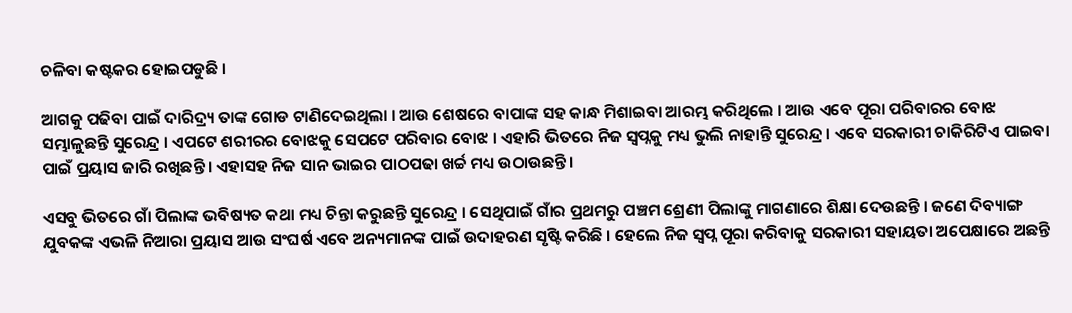ଚଳିବା କଷ୍ଟକର ହୋଇପଡୁଛି ।

ଆଗକୁ ପଢିବା ପାଇଁ ଦାରିଦ୍ର୍ୟ ତାଙ୍କ ଗୋଡ ଟାଣିଦେଇଥିଲା । ଆଉ ଶେଷରେ ବାପାଙ୍କ ସହ କାନ୍ଧ ମିଶାଇବା ଆରମ୍ଭ କରିଥିଲେ । ଆଉ ଏବେ ପୂରା ପରିବାରର ବୋଝ ସମ୍ଭାଳୁଛନ୍ତି ସୁରେନ୍ଦ୍ର । ଏପଟେ ଶରୀରର ବୋଝକୁ ସେପଟେ ପରିବାର ବୋଝ । ଏହାରି ଭିତରେ ନିଜ ସ୍ୱପ୍ନକୁ ମଧ୍ୟ ଭୁଲି ନାହାନ୍ତି ସୁରେନ୍ଦ୍ର । ଏବେ ସରକାରୀ ଚାକିରିଟିଏ ପାଇବା ପାଇଁ ପ୍ରୟାସ ଜାରି ରଖିଛନ୍ତି । ଏହାସହ ନିଜ ସାନ ଭାଇର ପାଠପଢା ଖର୍ଚ୍ଚ ମଧ୍ୟ ଉଠାଉଛନ୍ତି ।

ଏସବୁ ଭିତରେ ଗାଁ ପିଲାଙ୍କ ଭବିଷ୍ୟତ କଥା ମଧ୍ୟ ଚିନ୍ତା କରୁଛନ୍ତି ସୁରେନ୍ଦ୍ର । ସେଥିପାଇଁ ଗାଁର ପ୍ରଥମରୁ ପଞ୍ଚମ ଶ୍ରେଣୀ ପିଲାଙ୍କୁ ମାଗଣାରେ ଶିକ୍ଷା ଦେଉଛନ୍ତି । ଜଣେ ଦିବ୍ୟାଙ୍ଗ ଯୁବକଙ୍କ ଏଭଳି ନିଆରା ପ୍ରୟାସ ଆଉ ସଂଘର୍ଷ ଏବେ ଅନ୍ୟମାନଙ୍କ ପାଇଁ ଉଦାହରଣ ସୃଷ୍ଟି କରିଛି । ହେଲେ ନିଜ ସ୍ୱପ୍ନ ପୂରା କରିବାକୁ ସରକାରୀ ସହାୟତା ଅପେକ୍ଷାରେ ଅଛନ୍ତି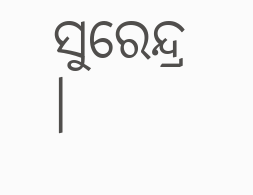ସୁରେନ୍ଦ୍ର ।